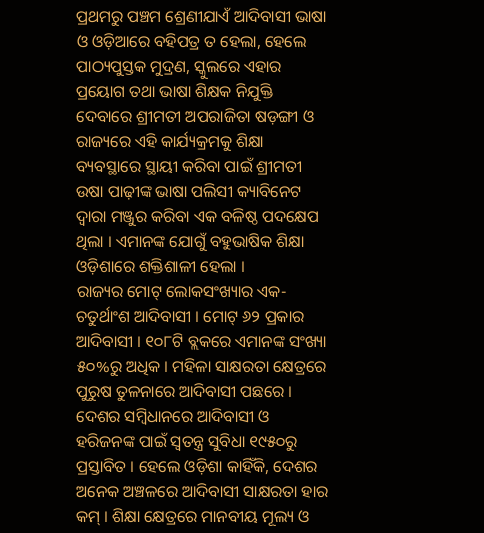ପ୍ରଥମରୁ ପଞ୍ଚମ ଶ୍ରେଣୀଯାଏଁ ଆଦିବାସୀ ଭାଷା ଓ ଓଡ଼ିଆରେ ବହିପତ୍ର ତ ହେଲା, ହେଲେ ପାଠ୍ୟପୁସ୍ତକ ମୁଦ୍ରଣ, ସ୍କୁଲରେ ଏହାର ପ୍ରୟୋଗ ତଥା ଭାଷା ଶିକ୍ଷକ ନିଯୁକ୍ତି ଦେବାରେ ଶ୍ରୀମତୀ ଅପରାଜିତା ଷଡ଼ଙ୍ଗୀ ଓ ରାଜ୍ୟରେ ଏହି କାର୍ଯ୍ୟକ୍ରମକୁ ଶିକ୍ଷା ବ୍ୟବସ୍ଥାରେ ସ୍ଥାୟୀ କରିବା ପାଇଁ ଶ୍ରୀମତୀ ଉଷା ପାଢ଼ୀଙ୍କ ଭାଷା ପଲିସୀ କ୍ୟାବିନେଟ ଦ୍ୱାରା ମଞ୍ଜୁର କରିବା ଏକ ବଳିଷ୍ଠ ପଦକ୍ଷେପ ଥିଲା । ଏମାନଙ୍କ ଯୋଗୁଁ ବହୁଭାଷିକ ଶିକ୍ଷା ଓଡ଼ିଶାରେ ଶକ୍ତିଶାଳୀ ହେଲା ।
ରାଜ୍ୟର ମୋଟ୍ ଲୋକସଂଖ୍ୟାର ଏକ-ଚତୁର୍ଥାଂଶ ଆଦିବାସୀ । ମୋଟ୍ ୬୨ ପ୍ରକାର ଆଦିବାସୀ । ୧୦୮ଟି ବ୍ଲକରେ ଏମାନଙ୍କ ସଂଖ୍ୟା ୫୦%ରୁ ଅଧିକ । ମହିଳା ସାକ୍ଷରତା କ୍ଷେତ୍ରରେ ପୁରୁଷ ତୁଳନାରେ ଆଦିବାସୀ ପଛରେ । ଦେଶର ସମ୍ବିଧାନରେ ଆଦିବାସୀ ଓ ହରିଜନଙ୍କ ପାଇଁ ସ୍ୱତନ୍ତ୍ର ସୁବିଧା ୧୯୫୦ରୁ ପ୍ରସ୍ତାବିତ । ହେଲେ ଓଡ଼ିଶା କାହିଁକି, ଦେଶର ଅନେକ ଅଞ୍ଚଳରେ ଆଦିବାସୀ ସାକ୍ଷରତା ହାର କମ୍ । ଶିକ୍ଷା କ୍ଷେତ୍ରରେ ମାନବୀୟ ମୂଲ୍ୟ ଓ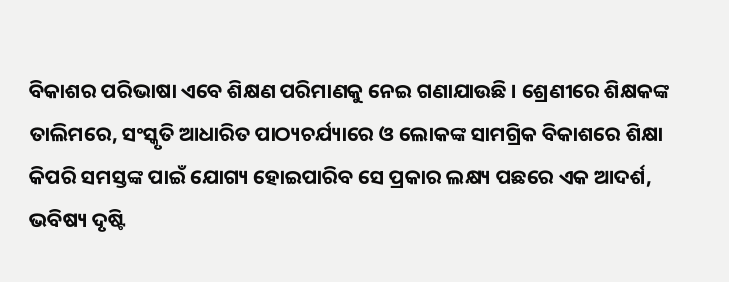ବିକାଶର ପରିଭାଷା ଏବେ ଶିକ୍ଷଣ ପରିମାଣକୁ ନେଇ ଗଣାଯାଉଛି । ଶ୍ରେଣୀରେ ଶିକ୍ଷକଙ୍କ ତାଲିମରେ, ସଂସ୍କୃତି ଆଧାରିତ ପାଠ୍ୟଚର୍ଯ୍ୟାରେ ଓ ଲୋକଙ୍କ ସାମଗ୍ରିକ ବିକାଶରେ ଶିକ୍ଷା କିପରି ସମସ୍ତଙ୍କ ପାଇଁ ଯୋଗ୍ୟ ହୋଇପାରିବ ସେ ପ୍ରକାର ଲକ୍ଷ୍ୟ ପଛରେ ଏକ ଆଦର୍ଶ, ଭବିଷ୍ୟ ଦୃଷ୍ଟି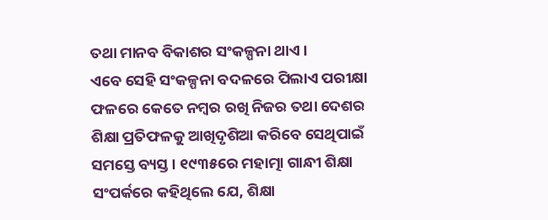ତଥା ମାନବ ବିକାଶର ସଂକଳ୍ପନା ଥାଏ ।
ଏବେ ସେହି ସଂକଳ୍ପନା ବଦଳରେ ପିଲାଏ ପରୀକ୍ଷା ଫଳରେ କେତେ ନମ୍ବର ରଖି ନିଜର ତଥା ଦେଶର ଶିକ୍ଷା ପ୍ରତିଫଳକୁ ଆଖିଦୃଶିଆ କରିବେ ସେଥିପାଇଁ ସମସ୍ତେ ବ୍ୟସ୍ତ । ୧୯୩୫ରେ ମହାତ୍ମା ଗାନ୍ଧୀ ଶିକ୍ଷା ସଂପର୍କରେ କହିଥିଲେ ଯେ, ଶିକ୍ଷା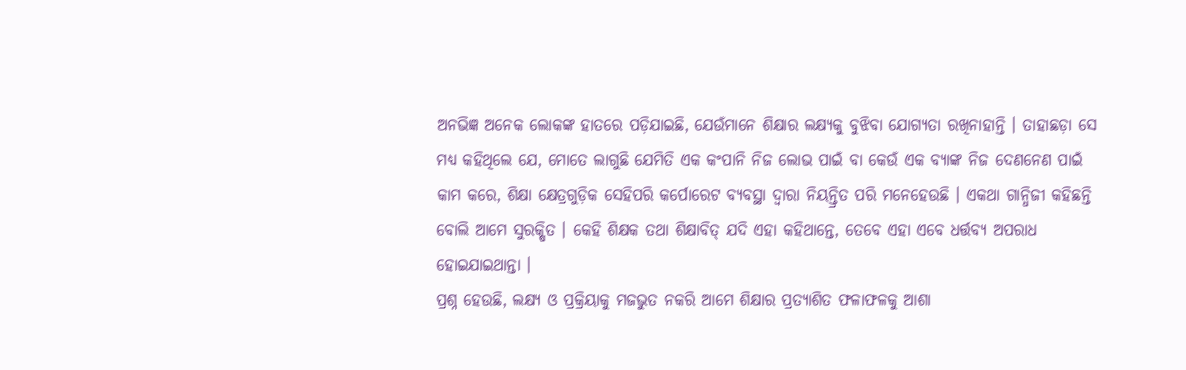ଅନଭିଜ୍ଞ ଅନେକ ଲୋକଙ୍କ ହାତରେ ପଡ଼ିଯାଇଛି, ଯେଉଁମାନେ ଶିକ୍ଷାର ଲକ୍ଷ୍ୟକୁ ବୁଝିବା ଯୋଗ୍ୟତା ରଖିନାହାନ୍ତି । ତାହାଛଡ଼ା ସେ ମଧ୍ୟ କହିଥିଲେ ଯେ, ମୋତେ ଲାଗୁଛି ଯେମିତି ଏକ କଂପାନି ନିଜ ଲୋଭ ପାଇଁ ବା କେଉଁ ଏକ ବ୍ୟାଙ୍କ ନିଜ ଦେଣନେଣ ପାଇଁ କାମ କରେ, ଶିକ୍ଷା କ୍ଷେତ୍ରଗୁଡ଼ିକ ସେହିପରି କର୍ପୋରେଟ ବ୍ୟବସ୍ଥା ଦ୍ୱାରା ନିୟନ୍ତ୍ରିତ ପରି ମନେହେଉଛି । ଏକଥା ଗାନ୍ଧିଜୀ କହିଛନ୍ତି ବୋଲି ଆମେ ସୁରକ୍ଷିତ । କେହି ଶିକ୍ଷକ ତଥା ଶିକ୍ଷାବିତ୍ ଯଦି ଏହା କହିଥାନ୍ତେ, ତେବେ ଏହା ଏବେ ଧର୍ତ୍ତବ୍ୟ ଅପରାଧ ହୋଇଯାଇଥାନ୍ତା ।
ପ୍ରଶ୍ନ ହେଉଛି, ଲକ୍ଷ୍ୟ ଓ ପ୍ରକ୍ରିୟାକୁ ମଜଭୁତ ନକରି ଆମେ ଶିକ୍ଷାର ପ୍ରତ୍ୟାଶିତ ଫଳାଫଳକୁ ଆଶା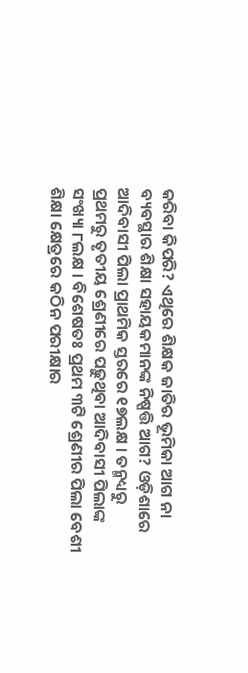କରିବା କିପରି? ଏଥିରେ ଶିକ୍ଷକ ଜାତିର ଭୂମିକା ଆଗ ନା ବ୍ୟବସ୍ଥାର ଶିକ୍ଷା ସହାୟକମାନଙ୍କ ନିଷ୍ପତ୍ତି ଆଗ? ଓଡ଼ିଶାରେ ଆଦିବାସୀ ପିଲା ପ୍ରାଥମିକ ସ୍ତରରେ ୧୭ଲକ୍ଷ । ତନ୍ମଧ୍ୟରୁ ପ୍ରଥମରୁ ତୃତୀୟ ଶ୍ରେଣୀରେ ପଢ଼ୁଥିବା ଆଦିବାସୀ ପିଲାଙ୍କ ସଂଖ୍ୟା ୮ଲକ୍ଷ । ବିଶେଷତଃ ପ୍ରଥମ ୩ଟି ଶ୍ରେଣୀର ପିଲା ବେଶୀ ଶିକ୍ଷା କ୍ଷେତ୍ରରେ କଠିନ ପରୀକ୍ଷାର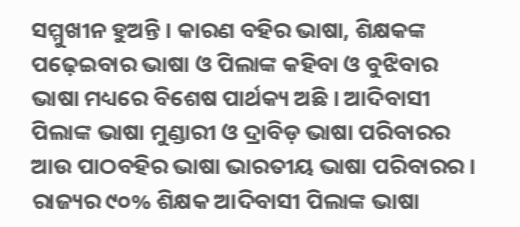ସମ୍ମୁଖୀନ ହୁଅନ୍ତି । କାରଣ ବହିର ଭାଷା, ଶିକ୍ଷକଙ୍କ ପଢ଼େଇବାର ଭାଷା ଓ ପିଲାଙ୍କ କହିବା ଓ ବୁଝିବାର ଭାଷା ମଧ୍ୟରେ ବିଶେଷ ପାର୍ଥକ୍ୟ ଅଛି । ଆଦିବାସୀ ପିଲାଙ୍କ ଭାଷା ମୁଣ୍ଡାରୀ ଓ ଦ୍ରାବିଡ଼ ଭାଷା ପରିବାରର ଆଉ ପାଠବହିର ଭାଷା ଭାରତୀୟ ଭାଷା ପରିବାରର । ରାଜ୍ୟର ୯୦% ଶିକ୍ଷକ ଆଦିବାସୀ ପିଲାଙ୍କ ଭାଷା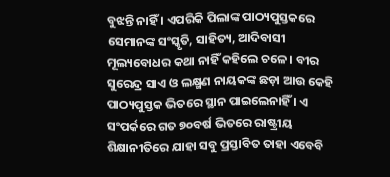ବୁଝନ୍ତି ନାହିଁ । ଏପରିକି ପିଲାଙ୍କ ପାଠ୍ୟପୁସ୍ତକରେ ସେମାନଙ୍କ ସଂସ୍କୃତି, ସାହିତ୍ୟ, ଆଦିବାସୀ ମୂଲ୍ୟବୋଧର କଥା ନାହିଁ କହିଲେ ଚଳେ । ବୀର ସୁରେନ୍ଦ୍ର ସାଏ ଓ ଲକ୍ଷ୍ମଣ ନାୟକଙ୍କ ଛଡ଼ା ଆଉ କେହି ପାଠ୍ୟପୁସ୍ତକ ଭିତରେ ସ୍ଥାନ ପାଇଲେନାହିଁ । ଏ ସଂପର୍କରେ ଗତ ୭୦ବର୍ଷ ଭିତରେ ରାଷ୍ଟ୍ରୀୟ ଶିକ୍ଷାନୀତିରେ ଯାହା ସବୁ ପ୍ରସ୍ତାବିତ ତାହା ଏବେବି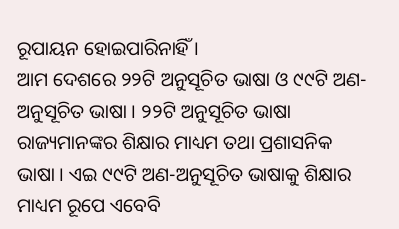ରୂପାୟନ ହୋଇପାରିନାହିଁ ।
ଆମ ଦେଶରେ ୨୨ଟି ଅନୁସୂଚିତ ଭାଷା ଓ ୯୯ଟି ଅଣ-ଅନୁସୂଚିତ ଭାଷା । ୨୨ଟି ଅନୁସୂଚିତ ଭାଷା ରାଜ୍ୟମାନଙ୍କର ଶିକ୍ଷାର ମାଧ୍ୟମ ତଥା ପ୍ରଶାସନିକ ଭାଷା । ଏଇ ୯୯ଟି ଅଣ-ଅନୁସୂଚିତ ଭାଷାକୁ ଶିକ୍ଷାର ମାଧ୍ୟମ ରୂପେ ଏବେବି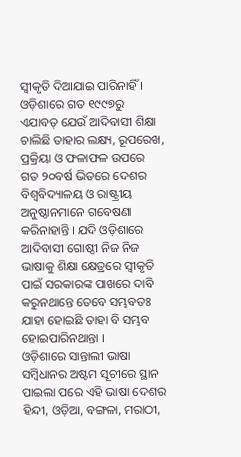ସ୍ୱୀକୃତି ଦିଆଯାଇ ପାରିନାହିଁ । ଓଡ଼ିଶାରେ ଗତ ୧୯୯୭ରୁ ଏଯାବତ୍ ଯେଉଁ ଆଦିବାସୀ ଶିକ୍ଷା ଚାଲିଛି ତାହାର ଲକ୍ଷ୍ୟ, ରୂପରେଖ, ପ୍ରକ୍ରିୟା ଓ ଫଳାଫଳ ଉପରେ ଗତ ୨୦ବର୍ଷ ଭିତରେ ଦେଶର ବିଶ୍ୱବିଦ୍ୟାଳୟ ଓ ରାଷ୍ଟ୍ରୀୟ ଅନୁଷ୍ଠାନମାନେ ଗବେଷଣା କରିନାହାନ୍ତି । ଯଦି ଓଡ଼ିଶାରେ ଆଦିବାସୀ ଗୋଷ୍ଠୀ ନିଜ ନିଜ ଭାଷାକୁ ଶିକ୍ଷା କ୍ଷେତ୍ରରେ ସ୍ୱୀକୃତି ପାଇଁ ସରକାରଙ୍କ ପାଖରେ ଦାବି କରୁନଥାନ୍ତେ ତେବେ ସମ୍ଭବତଃ ଯାହା ହୋଇଛି ତାହା ବି ସମ୍ଭବ ହୋଇପାରିନଥାନ୍ତା ।
ଓଡ଼ିଶାରେ ସାନ୍ତାଲୀ ଭାଷା ସମ୍ବିଧାନର ଅଷ୍ଟମ ସୂଚୀରେ ସ୍ଥାନ ପାଇଲା ପରେ ଏହି ଭାଷା ଦେଶର ହିନ୍ଦୀ, ଓଡ଼ିଆ, ବଙ୍ଗଳା, ମରାଠୀ,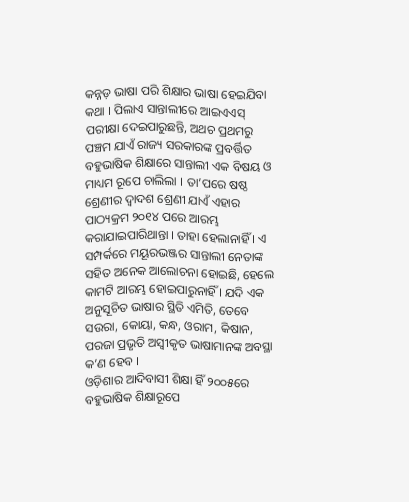କନ୍ନଡ଼ ଭାଷା ପରି ଶିକ୍ଷାର ଭାଷା ହେଇଯିବା କଥା । ପିଲାଏ ସାନ୍ତାଲୀରେ ଆଇଏଏସ୍ ପରୀକ୍ଷା ଦେଇପାରୁଛନ୍ତି, ଅଥଚ ପ୍ରଥମରୁ ପଞ୍ଚମ ଯାଏଁ ରାଜ୍ୟ ସରକାରଙ୍କ ପ୍ରବର୍ତ୍ତିତ ବହୁଭାଷିକ ଶିକ୍ଷାରେ ସାନ୍ତାଲୀ ଏକ ବିଷୟ ଓ ମାଧ୍ୟମ ରୂପେ ଚାଲିଲା । ତା’ପରେ ଷଷ୍ଠ ଶ୍ରେଣୀର ଦ୍ୱାଦଶ ଶ୍ରେଣୀ ଯାଏଁ ଏହାର ପାଠ୍ୟକ୍ରମ ୨୦୧୪ ପରେ ଆରମ୍ଭ କରାଯାଇପାରିଥାନ୍ତା । ତାହା ହେଲାନାହିଁ । ଏ ସମ୍ପର୍କରେ ମୟୂରଭଞ୍ଜର ସାନ୍ତାଲୀ ନେତାଙ୍କ ସହିତ ଅନେକ ଆଲୋଚନା ହୋଇଛି, ହେଲେ କାମଟି ଆରମ୍ଭ ହୋଇପାରୁନାହିଁ । ଯଦି ଏକ ଅନୁସୂଚିତ ଭାଷାର ସ୍ଥିତି ଏମିତି, ତେବେ ସଉରା, କୋୟା, କନ୍ଧ, ଓରାମ, କିଷାନ, ପରଜା ପ୍ରଭୃତି ଅସ୍ୱୀକୃତ ଭାଷାମାନଙ୍କ ଅବସ୍ଥା କ’ଣ ହେବ ।
ଓଡ଼ିଶାର ଆଦିବାସୀ ଶିକ୍ଷା ହିଁ ୨୦୦୫ରେ ବହୁଭାଷିକ ଶିକ୍ଷାରୂପେ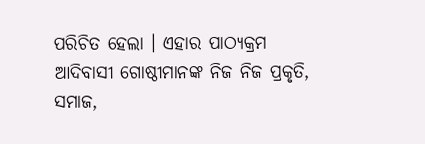ପରିଚିତ ହେଲା । ଏହାର ପାଠ୍ୟକ୍ରମ ଆଦିବାସୀ ଗୋଷ୍ଠୀମାନଙ୍କ ନିଜ ନିଜ ପ୍ରକୃତି, ସମାଜ,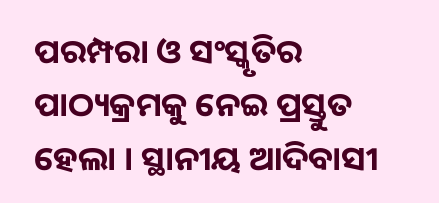ପରମ୍ପରା ଓ ସଂସ୍କୃତିର ପାଠ୍ୟକ୍ରମକୁ ନେଇ ପ୍ରସ୍ତୁତ ହେଲା । ସ୍ଥାନୀୟ ଆଦିବାସୀ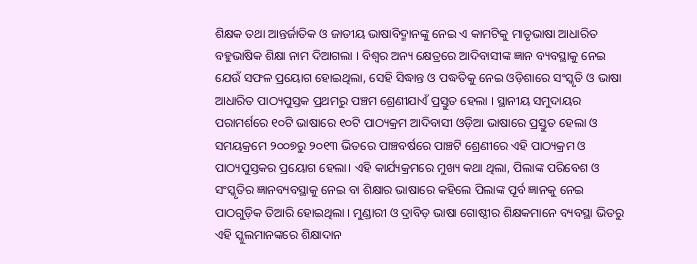ଶିକ୍ଷକ ତଥା ଆନ୍ତର୍ଜାତିକ ଓ ଜାତୀୟ ଭାଷାବିଦ୍ମାନଙ୍କୁ ନେଇ ଏ କାମଟିକୁ ମାତୃଭାଷା ଆଧାରିତ ବହୁଭାଷିକ ଶିକ୍ଷା ନାମ ଦିଆଗଲା । ବିଶ୍ୱର ଅନ୍ୟ କ୍ଷେତ୍ରରେ ଆଦିବାସୀଙ୍କ ଜ୍ଞାନ ବ୍ୟବସ୍ଥାକୁ ନେଇ ଯେଉଁ ସଫଳ ପ୍ରୟୋଗ ହୋଇଥିଲା, ସେହି ସିଦ୍ଧାନ୍ତ ଓ ପଦ୍ଧତିକୁ ନେଇ ଓଡ଼ିଶାରେ ସଂସ୍କୃତି ଓ ଭାଷା ଆଧାରିତ ପାଠ୍ୟପୁସ୍ତକ ପ୍ରଥମରୁ ପଞ୍ଚମ ଶ୍ରେଣୀଯାଏଁ ପ୍ରସ୍ତୁତ ହେଲା । ସ୍ଥାନୀୟ ସମୁଦାୟର ପରାମର୍ଶରେ ୧୦ଟି ଭାଷାରେ ୧୦ଟି ପାଠ୍ୟକ୍ରମ ଆଦିବାସୀ ଓଡ଼ିଆ ଭାଷାରେ ପ୍ରସ୍ତୁତ ହେଲା ଓ ସମୟକ୍ରମେ ୨୦୦୭ରୁ ୨୦୧୩ ଭିତରେ ପାଞ୍ଚବର୍ଷରେ ପାଞ୍ଚଟି ଶ୍ରେଣୀରେ ଏହି ପାଠ୍ୟକ୍ରମ ଓ ପାଠ୍ୟପୁସ୍ତକର ପ୍ରୟୋଗ ହେଲା। ଏହି କାର୍ଯ୍ୟକ୍ରମରେ ମୁଖ୍ୟ କଥା ଥିଲା, ପିଲାଙ୍କ ପରିବେଶ ଓ ସଂସ୍କୃତିର ଜ୍ଞାନବ୍ୟବସ୍ଥାକୁ ନେଇ ବା ଶିକ୍ଷାର ଭାଷାରେ କହିଲେ ପିଲାଙ୍କ ପୂର୍ବ ଜ୍ଞାନକୁ ନେଇ ପାଠଗୁଡ଼ିକ ତିଆରି ହୋଇଥିଲା । ମୁଣ୍ଡାରୀ ଓ ଦ୍ରାବିଡ଼ ଭାଷା ଗୋଷ୍ଠୀର ଶିକ୍ଷକମାନେ ବ୍ୟବସ୍ଥା ଭିତରୁ ଏହି ସ୍କୁଲମାନଙ୍କରେ ଶିକ୍ଷାଦାନ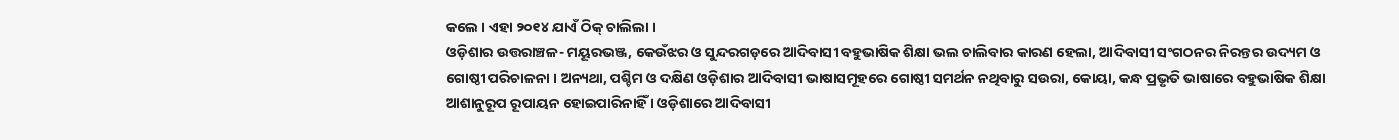କଲେ । ଏହା ୨୦୧୪ ଯାଏଁ ଠିକ୍ ଚାଲିଲା ।
ଓଡ଼ିଶାର ଉତ୍ତରାଞ୍ଚଳ- ମୟୂରଭଞ୍ଜ, କେଉଁଝର ଓ ସୁନ୍ଦରଗଡ଼ରେ ଆଦିବାସୀ ବହୁଭାଷିକ ଶିକ୍ଷା ଭଲ ଚାଲିବାର କାରଣ ହେଲା, ଆଦିବାସୀ ସଂଗଠନର ନିରନ୍ତର ଉଦ୍ୟମ ଓ ଗୋଷ୍ଠୀ ପରିଚାଳନା । ଅନ୍ୟଥା, ପଶ୍ଚିମ ଓ ଦକ୍ଷିଣ ଓଡ଼ିଶାର ଆଦିବାସୀ ଭାଷାସମୂହରେ ଗୋଷ୍ଠୀ ସମର୍ଥନ ନଥିବାରୁ ସଉରା, କୋୟା, କନ୍ଧ ପ୍ରଭୃତି ଭାଷାରେ ବହୁଭାଷିକ ଶିକ୍ଷା ଆଶାନୁରୂପ ରୂପାୟନ ହୋଇପାରିନାହିଁ । ଓଡ଼ିଶାରେ ଆଦିବାସୀ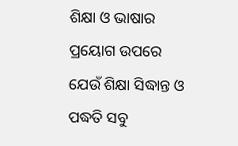ଶିକ୍ଷା ଓ ଭାଷାର ପ୍ରୟୋଗ ଉପରେ ଯେଉଁ ଶିକ୍ଷା ସିଦ୍ଧାନ୍ତ ଓ ପଦ୍ଧତି ସବୁ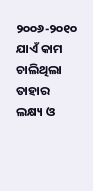୨୦୦୬-୨୦୧୦ ଯାଏଁ କାମ ଚାଲିଥିଲା ତାହାର ଲକ୍ଷ୍ୟ ଓ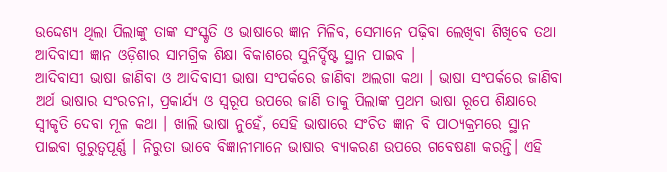ଉଦ୍ଦେଶ୍ୟ ଥିଲା ପିଲାଙ୍କୁ ତାଙ୍କ ସଂସ୍କୃତି ଓ ଭାଷାରେ ଜ୍ଞାନ ମିଳିବ, ସେମାନେ ପଢ଼ିବା ଲେଖିବା ଶିଖିବେ ତଥା ଆଦିବାସୀ ଜ୍ଞାନ ଓଡ଼ିଶାର ସାମଗ୍ରିକ ଶିକ୍ଷା ବିକାଶରେ ସୁନିର୍ଦ୍ଦିଷ୍ଟ ସ୍ଥାନ ପାଇବ ।
ଆଦିବାସୀ ଭାଷା ଜାଣିବା ଓ ଆଦିବାସୀ ଭାଷା ସଂପର୍କରେ ଜାଣିବା ଅଲଗା କଥା । ଭାଷା ସଂପର୍କରେ ଜାଣିବା ଅର୍ଥ ଭାଷାର ସଂରଚନା, ପ୍ରକାର୍ଯ୍ୟ ଓ ସ୍ୱରୂପ ଉପରେ ଜାଣି ତାକୁ ପିଲାଙ୍କ ପ୍ରଥମ ଭାଷା ରୂପେ ଶିକ୍ଷାରେ ସ୍ୱୀକୃତି ଦେବା ମୂଳ କଥା । ଖାଲି ଭାଷା ନୁହେଁ, ସେହି ଭାଷାରେ ସଂଚିତ ଜ୍ଞାନ ବି ପାଠ୍ୟକ୍ରମରେ ସ୍ଥାନ ପାଇବା ଗୁରୁତ୍ୱପୂର୍ଣ୍ଣ । ନିରୁତା ଭାବେ ବିଜ୍ଞାନୀମାନେ ଭାଷାର ବ୍ୟାକରଣ ଉପରେ ଗବେଷଣା କରନ୍ତି। ଏହି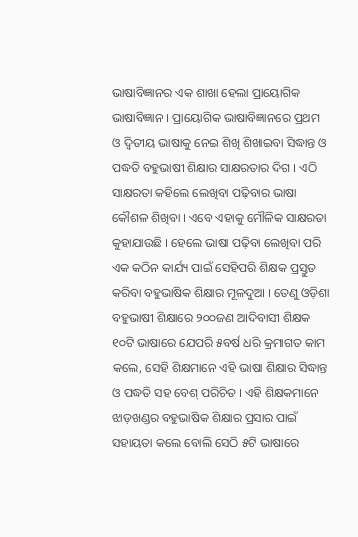ଭାଷାବିଜ୍ଞାନର ଏକ ଶାଖା ହେଲା ପ୍ରାୟୋଗିକ ଭାଷାବିଜ୍ଞାନ । ପ୍ରାୟୋଗିକ ଭାଷାବିଜ୍ଞାନରେ ପ୍ରଥମ ଓ ଦ୍ୱିତୀୟ ଭାଷାକୁ ନେଇ ଶିଖି ଶିଖାଇବା ସିଦ୍ଧାନ୍ତ ଓ ପଦ୍ଧତି ବହୁଭାଷୀ ଶିକ୍ଷାର ସାକ୍ଷରତାର ଦିଗ । ଏଠି ସାକ୍ଷରତା କହିଲେ ଲେଖିବା ପଢ଼ିବାର ଭାଷା କୌଶଳ ଶିଖିବା । ଏବେ ଏହାକୁ ମୌଳିକ ସାକ୍ଷରତା କୁହାଯାଉଛି । ହେଲେ ଭାଷା ପଢ଼ିବା ଲେଖିବା ପରି ଏକ କଠିନ କାର୍ଯ୍ୟ ପାଇଁ ସେହିପରି ଶିକ୍ଷକ ପ୍ରସ୍ତୁତ କରିବା ବହୁଭାଷିକ ଶିକ୍ଷାର ମୂଳଦୁଆ । ତେଣୁ ଓଡ଼ିଶା ବହୁଭାଷୀ ଶିକ୍ଷାରେ ୨୦୦ଜଣ ଆଦିବାସୀ ଶିକ୍ଷକ ୧୦ଟି ଭାଷାରେ ଯେପରି ୫ବର୍ଷ ଧରି କ୍ରମାଗତ କାମ କଲେ, ସେହି ଶିକ୍ଷମାନେ ଏହି ଭାଷା ଶିକ୍ଷାର ସିଦ୍ଧାନ୍ତ ଓ ପଦ୍ଧତି ସହ ବେଶ୍ ପରିଚିତ । ଏହି ଶିକ୍ଷକମାନେ ଝାଡ଼ଖଣ୍ଡର ବହୁଭାଷିକ ଶିକ୍ଷାର ପ୍ରସାର ପାଇଁ ସହାୟତା କଲେ ବୋଲି ସେଠି ୫ଟି ଭାଷାରେ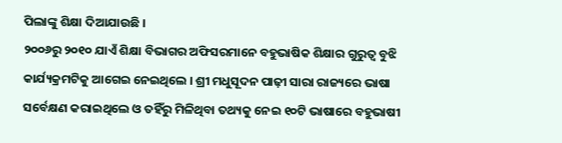ପିଲାଙ୍କୁ ଶିକ୍ଷା ଦିଆଯାଉଛି ।
୨୦୦୬ରୁ ୨୦୧୦ ଯାଏଁ ଶିକ୍ଷା ବିଭାଗର ଅଫିସରମାନେ ବହୁଭାଷିକ ଶିକ୍ଷାର ଗୁରୁତ୍ୱ ବୁଝି କାର୍ଯ୍ୟକ୍ରମଟିକୁ ଆଗେଇ ନେଇଥିଲେ । ଶ୍ରୀ ମଧୁସୂଦନ ପାଢ଼ୀ ସାରା ରାଜ୍ୟରେ ଭାଷା ସର୍ବେକ୍ଷଣ କରାଇଥିଲେ ଓ ତହିଁରୁ ମିଳିଥିବା ତଥ୍ୟକୁ ନେଇ ୧୦ଟି ଭାଷାରେ ବହୁଭାଷୀ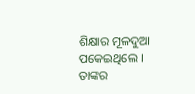ଶିକ୍ଷାର ମୂଳଦୁଆ ପକେଇଥିଲେ । ତାଙ୍କର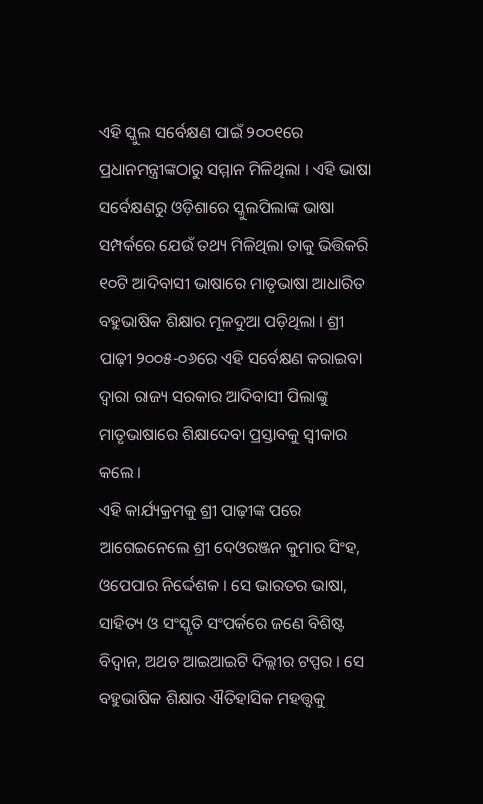ଏହି ସ୍କୁଲ ସର୍ବେକ୍ଷଣ ପାଇଁ ୨୦୦୧ରେ ପ୍ରଧାନମନ୍ତ୍ରୀଙ୍କଠାରୁ ସମ୍ମାନ ମିଳିଥିଲା । ଏହି ଭାଷା ସର୍ବେକ୍ଷଣରୁ ଓଡ଼ିଶାରେ ସ୍କୁଲପିଲାଙ୍କ ଭାଷା ସମ୍ପର୍କରେ ଯେଉଁ ତଥ୍ୟ ମିଳିଥିଲା ତାକୁ ଭିତ୍ତିକରି ୧୦ଟି ଆଦିବାସୀ ଭାଷାରେ ମାତୃଭାଷା ଆଧାରିତ ବହୁଭାଷିକ ଶିକ୍ଷାର ମୂଳଦୁଆ ପଡ଼ିଥିଲା । ଶ୍ରୀ ପାଢ଼ୀ ୨୦୦୫-୦୬ରେ ଏହି ସର୍ବେକ୍ଷଣ କରାଇବା ଦ୍ୱାରା ରାଜ୍ୟ ସରକାର ଆଦିବାସୀ ପିଲାଙ୍କୁ ମାତୃଭାଷାରେ ଶିକ୍ଷାଦେବା ପ୍ରସ୍ତାବକୁ ସ୍ୱୀକାର କଲେ ।
ଏହି କାର୍ଯ୍ୟକ୍ରମକୁ ଶ୍ରୀ ପାଢ଼ୀଙ୍କ ପରେ ଆଗେଇନେଲେ ଶ୍ରୀ ଦେଓରଞ୍ଜନ କୁମାର ସିଂହ, ଓପେପାର ନିର୍ଦ୍ଦେଶକ । ସେ ଭାରତର ଭାଷା, ସାହିତ୍ୟ ଓ ସଂସ୍କୃତି ସଂପର୍କରେ ଜଣେ ବିଶିଷ୍ଟ ବିଦ୍ୱାନ, ଅଥଚ ଆଇଆଇଟି ଦିଲ୍ଲୀର ଟପ୍ପର । ସେ ବହୁଭାଷିକ ଶିକ୍ଷାର ଐତିହାସିକ ମହତ୍ତ୍ୱକୁ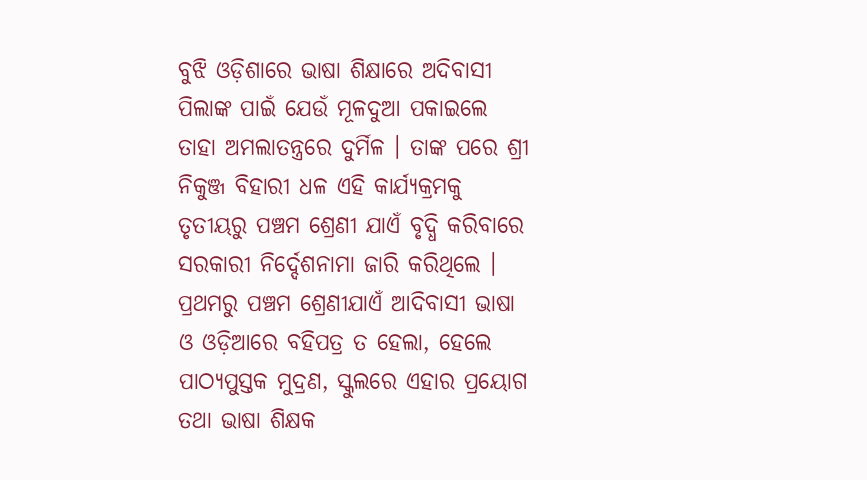ବୁଝି ଓଡ଼ିଶାରେ ଭାଷା ଶିକ୍ଷାରେ ଅଦିବାସୀ ପିଲାଙ୍କ ପାଇଁ ଯେଉଁ ମୂଳଦୁଆ ପକାଇଲେ ତାହା ଅମଲାତନ୍ତ୍ରରେ ଦୁର୍ମିଳ । ତାଙ୍କ ପରେ ଶ୍ରୀ ନିକୁଞ୍ଜ ବିହାରୀ ଧଳ ଏହି କାର୍ଯ୍ୟକ୍ରମକୁ ତୃତୀୟରୁ ପଞ୍ଚମ ଶ୍ରେଣୀ ଯାଏଁ ବୃଦ୍ଧି କରିବାରେ ସରକାରୀ ନିର୍ଦ୍ଦେଶନାମା ଜାରି କରିଥିଲେ ।
ପ୍ରଥମରୁ ପଞ୍ଚମ ଶ୍ରେଣୀଯାଏଁ ଆଦିବାସୀ ଭାଷା ଓ ଓଡ଼ିଆରେ ବହିପତ୍ର ତ ହେଲା, ହେଲେ ପାଠ୍ୟପୁସ୍ତକ ମୁଦ୍ରଣ, ସ୍କୁଲରେ ଏହାର ପ୍ରୟୋଗ ତଥା ଭାଷା ଶିକ୍ଷକ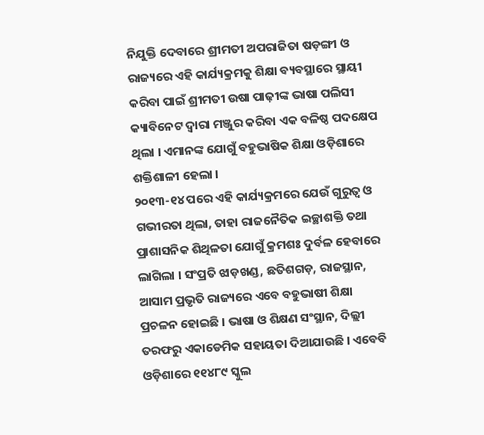ନିଯୁକ୍ତି ଦେବାରେ ଶ୍ରୀମତୀ ଅପରାଜିତା ଷଡ଼ଙ୍ଗୀ ଓ ରାଜ୍ୟରେ ଏହି କାର୍ଯ୍ୟକ୍ରମକୁ ଶିକ୍ଷା ବ୍ୟବସ୍ଥାରେ ସ୍ଥାୟୀ କରିବା ପାଇଁ ଶ୍ରୀମତୀ ଉଷା ପାଢ଼ୀଙ୍କ ଭାଷା ପଲିସୀ କ୍ୟାବିନେଟ ଦ୍ୱାରା ମଞ୍ଜୁର କରିବା ଏକ ବଳିଷ୍ଠ ପଦକ୍ଷେପ ଥିଲା । ଏମାନଙ୍କ ଯୋଗୁଁ ବହୁଭାଷିକ ଶିକ୍ଷା ଓଡ଼ିଶାରେ ଶକ୍ତିଶାଳୀ ହେଲା ।
୨୦୧୩-୧୪ ପରେ ଏହି କାର୍ଯ୍ୟକ୍ରମରେ ଯେଉଁ ଗୁରୁତ୍ୱ ଓ ଗଭୀରତା ଥିଲା, ତାହା ରାଜନୈତିକ ଇଚ୍ଛାଶକ୍ତି ତଥା ପ୍ରାଶାସନିକ ଶିଥିଳତା ଯୋଗୁଁ କ୍ରମଶଃ ଦୁର୍ବଳ ହେବାରେ ଲାଗିଲା । ସଂପ୍ରତି ଝାଡ଼ଖଣ୍ଡ, ଛତିଶଗଡ଼, ରାଜସ୍ଥାନ, ଆସାମ ପ୍ରଭୃତି ରାଜ୍ୟରେ ଏବେ ବହୁଭାଷୀ ଶିକ୍ଷା ପ୍ରଚଳନ ହୋଇଛି । ଭାଷା ଓ ଶିକ୍ଷଣ ସଂସ୍ଥାନ, ଦିଲ୍ଲୀ ତରଫରୁ ଏକାଡେମିକ ସହାୟତା ଦିଆଯାଉଛି । ଏବେବି ଓଡ଼ିଶାରେ ୧୧୪୮୯ ସ୍କୁଲ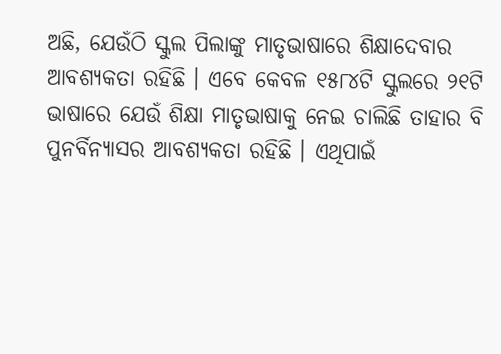ଅଛି, ଯେଉଁଠି ସ୍କୁଲ ପିଲାଙ୍କୁ ମାତୃଭାଷାରେ ଶିକ୍ଷାଦେବାର ଆବଶ୍ୟକତା ରହିଛି । ଏବେ କେବଳ ୧୫୮୪ଟି ସ୍କୁଲରେ ୨୧ଟି ଭାଷାରେ ଯେଉଁ ଶିକ୍ଷା ମାତୃଭାଷାକୁ ନେଇ ଚାଲିଛି ତାହାର ବି ପୁନର୍ବିନ୍ୟାସର ଆବଶ୍ୟକତା ରହିଛି । ଏଥିପାଇଁ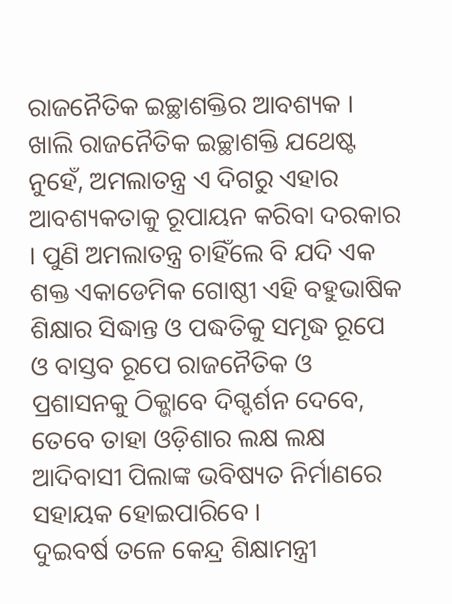ରାଜନୈତିକ ଇଚ୍ଛାଶକ୍ତିର ଆବଶ୍ୟକ । ଖାଲି ରାଜନୈତିକ ଇଚ୍ଛାଶକ୍ତି ଯଥେଷ୍ଟ ନୁହେଁ, ଅମଲାତନ୍ତ୍ର ଏ ଦିଗରୁ ଏହାର ଆବଶ୍ୟକତାକୁ ରୂପାୟନ କରିବା ଦରକାର । ପୁଣି ଅମଲାତନ୍ତ୍ର ଚାହିଁଲେ ବି ଯଦି ଏକ ଶକ୍ତ ଏକାଡେମିକ ଗୋଷ୍ଠୀ ଏହି ବହୁଭାଷିକ ଶିକ୍ଷାର ସିଦ୍ଧାନ୍ତ ଓ ପଦ୍ଧତିକୁ ସମୃଦ୍ଧ ରୂପେ ଓ ବାସ୍ତବ ରୂପେ ରାଜନୈତିକ ଓ ପ୍ରଶାସନକୁ ଠିକ୍ଭାବେ ଦିଗ୍ଦର୍ଶନ ଦେବେ, ତେବେ ତାହା ଓଡ଼ିଶାର ଲକ୍ଷ ଲକ୍ଷ ଆଦିବାସୀ ପିଲାଙ୍କ ଭବିଷ୍ୟତ ନିର୍ମାଣରେ ସହାୟକ ହୋଇପାରିବେ ।
ଦୁଇବର୍ଷ ତଳେ କେନ୍ଦ୍ର ଶିକ୍ଷାମନ୍ତ୍ରୀ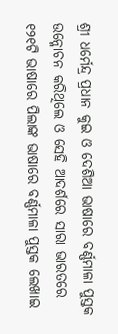ଶ୍ରୀ ଧର୍ମେନ୍ଦ୍ର ପ୍ରଧାନ କୁଇ ଓ ଦେଶିଆ ଭାଷାରେ ବର୍ଣ୍ଣମାଳା ପୁସ୍ତକ ଉନ୍ମୋଚନ କରିଥିଲେ ଓ ସେହି ଆଦର୍ଶରେ ସାରା ଭାରତରେ ୧୨୧ଟି ଭାଷାରେ ପିଲାଙ୍କ ଭାଷାରେ ବର୍ଣ୍ଣମାଳା ପୁସ୍ତକ ଲେଖାଇ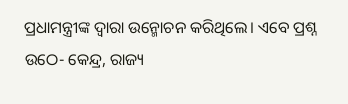ପ୍ରଧାମନ୍ତ୍ରୀଙ୍କ ଦ୍ୱାରା ଉନ୍ମୋଚନ କରିଥିଲେ। ଏବେ ପ୍ରଶ୍ନ ଉଠେ- କେନ୍ଦ୍ର, ରାଜ୍ୟ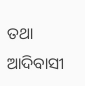ତଥା ଆଦିବାସୀ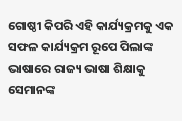ଗୋଷ୍ଠୀ କିପରି ଏହି କାର୍ଯ୍ୟକ୍ରମକୁ ଏକ ସଫଳ କାର୍ଯ୍ୟକ୍ରମ ରୂପେ ପିଲାଙ୍କ ଭାଷାରେ ରାଜ୍ୟ ଭାଷା ଶିକ୍ଷାକୁ ସେମାନଙ୍କ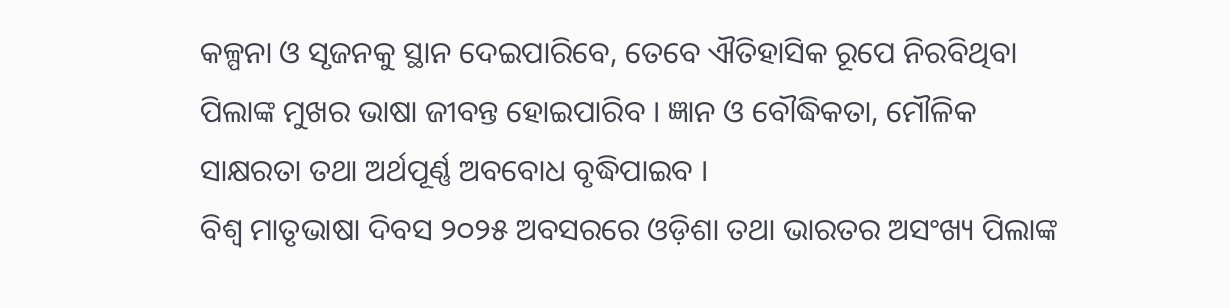କଳ୍ପନା ଓ ସୃଜନକୁ ସ୍ଥାନ ଦେଇପାରିବେ, ତେବେ ଐତିହାସିକ ରୂପେ ନିରବିଥିବା ପିଲାଙ୍କ ମୁଖର ଭାଷା ଜୀବନ୍ତ ହୋଇପାରିବ । ଜ୍ଞାନ ଓ ବୌଦ୍ଧିକତା, ମୌଳିକ ସାକ୍ଷରତା ତଥା ଅର୍ଥପୂର୍ଣ୍ଣ ଅବବୋଧ ବୃଦ୍ଧିପାଇବ ।
ବିଶ୍ୱ ମାତୃଭାଷା ଦିବସ ୨୦୨୫ ଅବସରରେ ଓଡ଼ିଶା ତଥା ଭାରତର ଅସଂଖ୍ୟ ପିଲାଙ୍କ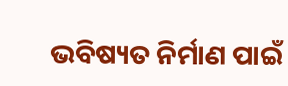ଭବିଷ୍ୟତ ନିର୍ମାଣ ପାଇଁ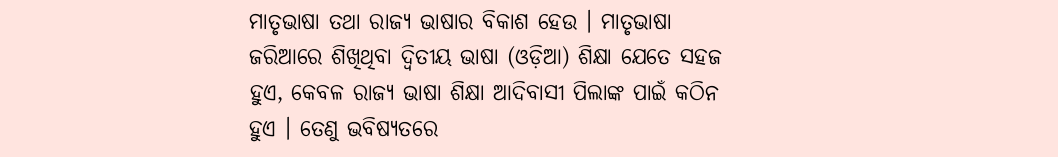ମାତୃଭାଷା ତଥା ରାଜ୍ୟ ଭାଷାର ବିକାଶ ହେଉ । ମାତୃଭାଷା ଜରିଆରେ ଶିଖିଥିବା ଦ୍ୱିତୀୟ ଭାଷା (ଓଡ଼ିଆ) ଶିକ୍ଷା ଯେତେ ସହଜ ହୁଏ, କେବଳ ରାଜ୍ୟ ଭାଷା ଶିକ୍ଷା ଆଦିବାସୀ ପିଲାଙ୍କ ପାଇଁ କଠିନ ହୁଏ । ତେଣୁ ଭବିଷ୍ୟତରେ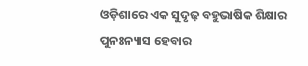ଓଡ଼ିଶାରେ ଏକ ସୁଦୃଢ଼ ବହୁଭାଷିକ ଶିକ୍ଷାର ପୁନଃନ୍ୟାସ ହେବାର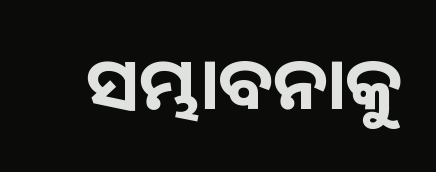ସମ୍ଭାବନାକୁ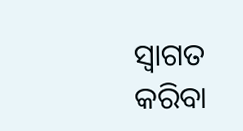ସ୍ୱାଗତ କରିବା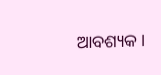ଆବଶ୍ୟକ ।